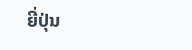ຍີ່ປຸ່ນ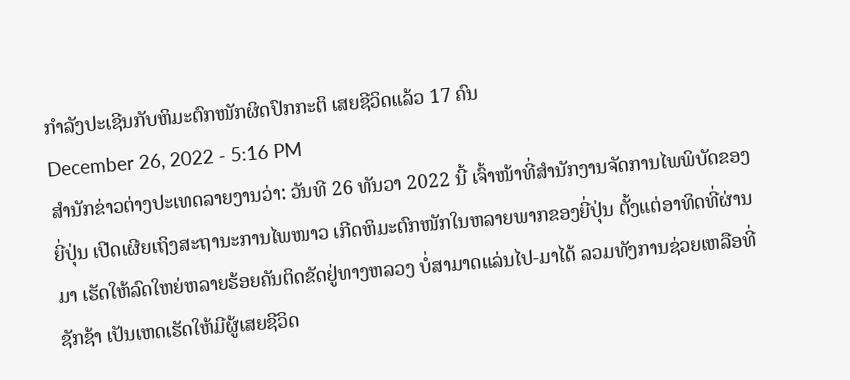ກຳລັງປະເຊີນກັບຫິມະຕົກໜັກຜິດປົກກະຕິ ເສຍຊີວິດແລ້ວ 17 ຄົນ
December 26, 2022 - 5:16 PM
ສຳນັກຂ່າວຕ່າງປະເທດລາຍງານວ່າ: ວັນທີ 26 ທັນວາ 2022 ນີ້ ເຈົ້າໜ້າທີ່ສຳນັກງານຈັດການໄພພິບັດຂອງຍີ່ປຸ່ນ ເປີດເຜີຍເຖິງສະຖານະການໄພໜາວ ເກີດຫິມະຕົກໜັກໃນຫລາຍພາກຂອງຍີ່ປຸ່ນ ຕັ້ງແຕ່ອາທິດທີ່ຜ່ານມາ ເຮັດໃຫ້ລົດໃຫຍ່ຫລາຍຮ້ອຍຄັນຕິດຂັດຢູ່ທາງຫລວງ ບໍ່ສາມາດແລ່ນໄປ-ມາໄດ້ ລວມທັງການຊ່ວຍເຫລືອທີ່ຊັກຊ້າ ເປັນເຫດເຮັດໃຫ້ມີຜູ້ເສຍຊີວິດ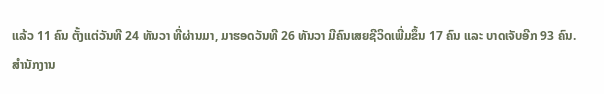ແລ້ວ 11 ຄົນ ຕັ້ງແຕ່ວັນທີ 24 ທັນວາ ທີ່ຜ່ານມາ, ມາຮອດວັນທີ 26 ທັນວາ ມີຄົນເສຍຊີວິດເພີ່ມຂຶ້ນ 17 ຄົນ ແລະ ບາດເຈັບອີກ 93 ຄົນ.
ສຳນັກງານ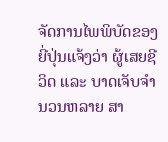ຈັດການໄພພິບັດຂອງຍີ່ປຸ່ນແຈ້ງວ່າ ຜູ້ເສຍຊີວິດ ແລະ ບາດເຈັບຈຳນວນຫລາຍ ສາ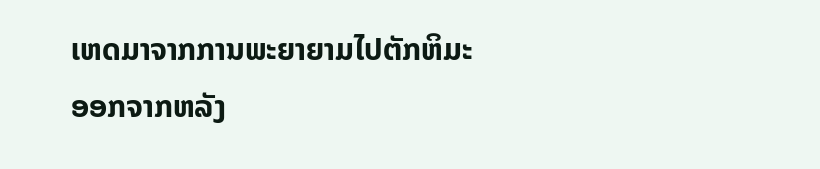ເຫດມາຈາກການພະຍາຍາມໄປຕັກຫິມະອອກຈາກຫລັງ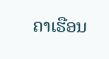ຄາເຮືອນ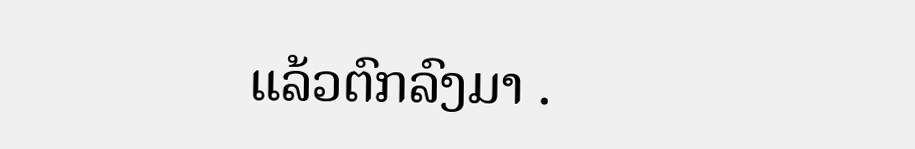ແລ້ວຕົກລົງມາ .